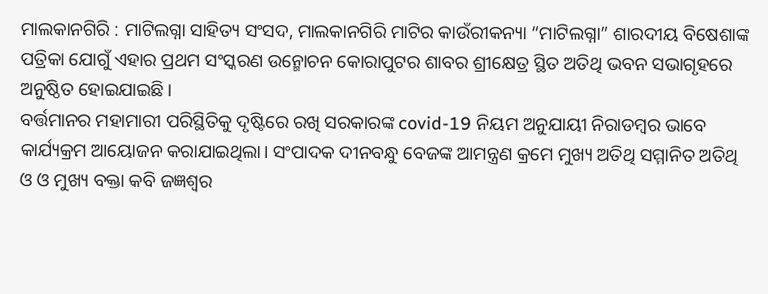ମାଲକାନଗିରି : ମାଟିଲଗ୍ନା ସାହିତ୍ୟ ସଂସଦ, ମାଲକାନଗିରି ମାଟିର କାଉଁରୀକନ୍ୟା “ମାଟିଲଗ୍ନା” ଶାରଦୀୟ ବିଷେଶାଙ୍କ ପତ୍ରିକା ଯୋଗୁଁ ଏହାର ପ୍ରଥମ ସଂସ୍କରଣ ଉନ୍ମୋଚନ କୋରାପୁଟର ଶାବର ଶ୍ରୀକ୍ଷେତ୍ର ସ୍ଥିତ ଅତିଥି ଭବନ ସଭାଗୃହରେ ଅନୁଷ୍ଠିତ ହୋଇଯାଇଛି।
ବର୍ତ୍ତମାନର ମହାମାରୀ ପରିସ୍ଥିତିକୁ ଦୃଷ୍ଟିରେ ରଖି ସରକାରଙ୍କ covid-19 ନିୟମ ଅନୁଯାୟୀ ନିରାଡମ୍ବର ଭାବେ କାର୍ଯ୍ୟକ୍ରମ ଆୟୋଜନ କରାଯାଇଥିଲା। ସଂପାଦକ ଦୀନବନ୍ଧୁ ବେଜଙ୍କ ଆମନ୍ତ୍ରଣ କ୍ରମେ ମୁଖ୍ୟ ଅତିଥି ସମ୍ମାନିତ ଅତିଥି ଓ ଓ ମୁଖ୍ୟ ବକ୍ତା କବି ଜଜ୍ଞଶ୍ଵର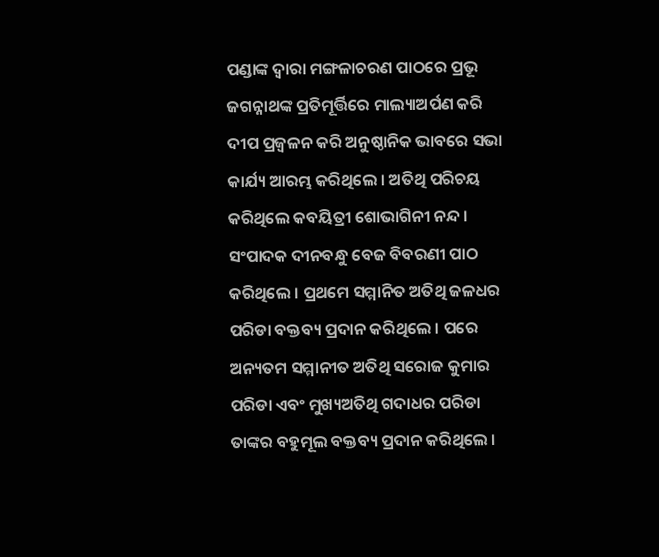ପଣ୍ଡାଙ୍କ ଦ୍ଵାରା ମଙ୍ଗଳାଚରଣ ପାଠରେ ପ୍ରଭୂ ଜଗନ୍ନାଥଙ୍କ ପ୍ରତିମୂର୍ତ୍ତିରେ ମାଲ୍ୟାଅର୍ପଣ କରି ଦୀପ ପ୍ରଜ୍ୱଳନ କରି ଅନୁଷ୍ଠାନିକ ଭାବରେ ସଭା କାର୍ଯ୍ୟ ଆରମ୍ଭ କରିଥିଲେ । ଅତିଥି ପରିଚୟ କରିଥିଲେ କବୟିତ୍ରୀ ଶୋଭାଗିନୀ ନନ୍ଦ । ସଂପାଦକ ଦୀନବନ୍ଧୁ ବେଜ ବିବରଣୀ ପାଠ କରିଥିଲେ । ପ୍ରଥମେ ସମ୍ମାନିତ ଅତିଥି ଜଳଧର ପରିଡା ବକ୍ତବ୍ୟ ପ୍ରଦାନ କରିଥିଲେ । ପରେ ଅନ୍ୟତମ ସମ୍ମାନୀତ ଅତିଥି ସରୋଜ କୁମାର ପରିଡା ଏବଂ ମୁଖ୍ୟଅତିଥି ଗଦାଧର ପରିଡା ତାଙ୍କର ବହୁମୂଲ ବକ୍ତବ୍ୟ ପ୍ରଦାନ କରିଥିଲେ ।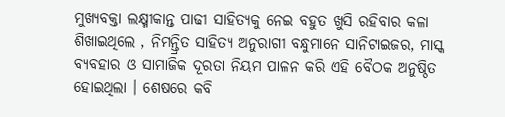ମୁଖ୍ୟବକ୍ତା ଲକ୍ଷ୍ମୀକାନ୍ତ ପାଢୀ ସାହିତ୍ୟକୁ ନେଇ ବହୁତ ଖୁସି ରହିବାର କଳା ଶିଖାଇଥିଲେ , ନିମନ୍ତ୍ରିତ ସାହିତ୍ୟ ଅନୁରାଗୀ ବନ୍ଧୁମାନେ ସାନିଟାଇଜର, ମାସ୍କ ବ୍ୟବହାର ଓ ସାମାଜିକ ଦୂରତା ନିୟମ ପାଳନ କରି ଏହି ବୈଠକ ଅନୁଷ୍ଠିତ ହୋଇଥିଲା । ଶେଷରେ କବି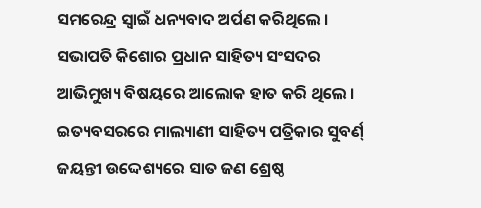ସମରେନ୍ଦ୍ର ସ୍ଵାଇଁ ଧନ୍ୟବାଦ ଅର୍ପଣ କରିଥିଲେ । ସଭାପତି କିଶୋର ପ୍ରଧାନ ସାହିତ୍ୟ ସଂସଦର ଆଭିମୁଖ୍ୟ ବିଷୟରେ ଆଲୋକ ହାତ କରି ଥିଲେ । ଇତ୍ୟବସରରେ ମାଲ୍ୟାଣୀ ସାହିତ୍ୟ ପତ୍ରିକାର ସୁବର୍ଣ୍ ଜୟନ୍ତୀ ଉଦ୍ଦେଶ୍ୟରେ ସାତ ଜଣ ଶ୍ରେଷ୍ଠ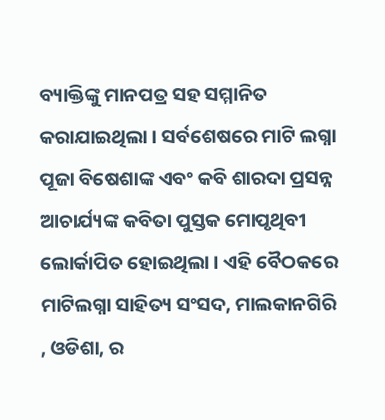ବ୍ୟାକ୍ତିଙ୍କୁ ମାନପତ୍ର ସହ ସମ୍ମାନିତ କରାଯାଇଥିଲା । ସର୍ବଶେଷରେ ମାଟି ଲଗ୍ନା ପୂଜା ବିଷେଶାଙ୍କ ଏବଂ କବି ଶାରଦା ପ୍ରସନ୍ନ ଆଚାର୍ଯ୍ୟଙ୍କ କବିତା ପୁସ୍ତକ ମୋପୃଥିବୀ ଲୋର୍କାପିତ ହୋଇଥିଲା । ଏହି ବୈଠକରେ ମାଟିଲଗ୍ନା ସାହିତ୍ୟ ସଂସଦ, ମାଲକାନଗିରି , ଓଡିଶା, ର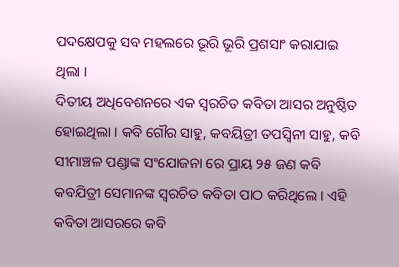ପଦକ୍ଷେପକୁ ସବ ମହଲରେ ଭୂରି ଭୂରି ପ୍ରଶସାଂ କରାଯାଇ ଥିଲା ।
ଦିତୀୟ ଅଧିବେଶନରେ ଏକ ସ୍ଵରଚିତ କବିତା ଆସର ଅନୁଷ୍ଠିତ ହୋଇଥିଲା । କବି ଗୌର ସାହୁ, କବୟିତ୍ରୀ ତପସ୍ଵିନୀ ସାହୁ, କବି ସୀମାଞ୍ଚଳ ପଣ୍ଡାଙ୍କ ସଂଯୋଜନା ରେ ପ୍ରାୟ ୨୫ ଜଣ କବି କବଯିତ୍ରୀ ସେମାନଙ୍କ ସ୍ଵରଚିତ କବିତା ପାଠ କରିଥିଲେ । ଏହି କବିତା ଆସରରେ କବି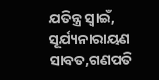ଯତିନ୍ତ୍ର ସ୍ଵାଇଁ, ସୂର୍ଯ୍ୟନାରାୟଣ ସାବତ,ଗଣପତି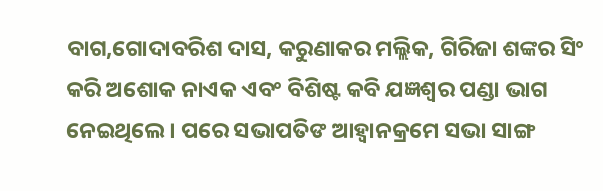ବାଗ,ଗୋଦାବରିଶ ଦାସ, କରୁଣାକର ମଲ୍ଲିକ, ଗିରିଜା ଶଙ୍କର ସିଂ କରି ଅଶୋକ ନାଏକ ଏବଂ ବିଶିଷ୍ଟ କବି ଯଜ୍ଞଶ୍ଵର ପଣ୍ଡା ଭାଗ ନେଇଥିଲେ । ପରେ ସଭାପତିଙ ଆହ୍ୱାନକ୍ରମେ ସଭା ସାଙ୍ଗ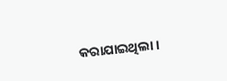କରାଯାଇଥିଲା ।